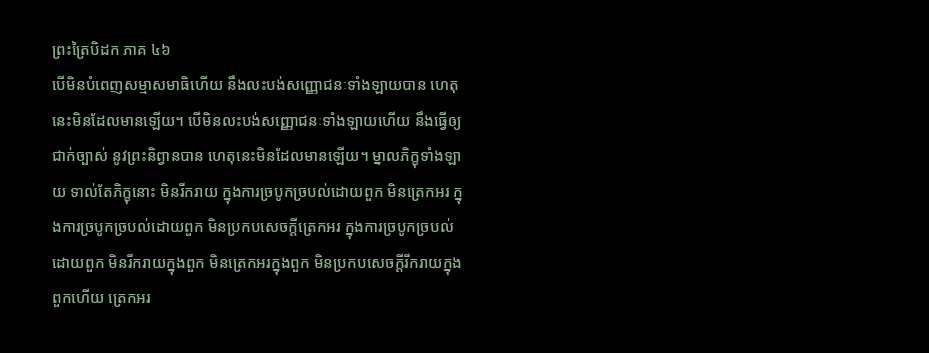ព្រះត្រៃបិដក ភាគ ៤៦
បើមិនបំពេញសម្មាសមាធិហើយ នឹងលះបង់សញ្ញោជនៈទាំងឡាយបាន ហេតុនេះមិនដែលមានឡើយ។ បើមិនលះបង់សញ្ញោជនៈទាំងឡាយហើយ នឹងធ្វើឲ្យជាក់ច្បាស់ នូវព្រះនិព្វានបាន ហេតុនេះមិនដែលមានឡើយ។ ម្នាលភិក្ខុទាំងឡាយ ទាល់តែភិក្ខុនោះ មិនរីករាយ ក្នុងការច្របូកច្របល់ដោយពួក មិនត្រេកអរ ក្នុងការច្របូកច្របល់ដោយពួក មិនប្រកបសេចក្តីត្រេកអរ ក្នុងការច្របូកច្របល់ដោយពួក មិនរីករាយក្នុងពួក មិនត្រេកអរក្នុងពួក មិនប្រកបសេចក្តីរីករាយក្នុងពួកហើយ ត្រេកអរ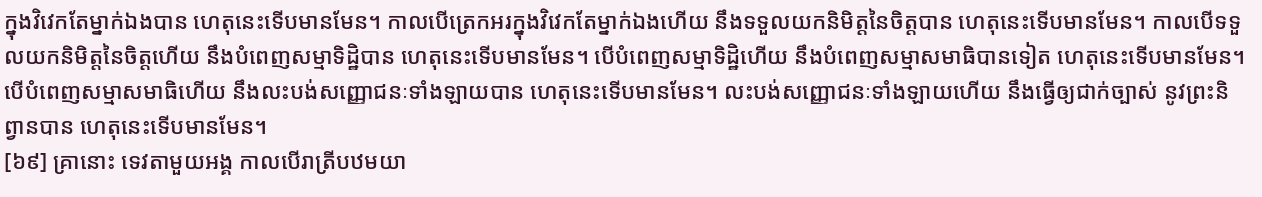ក្នុងវិវេកតែម្នាក់ឯងបាន ហេតុនេះទើបមានមែន។ កាលបើត្រេកអរក្នុងវិវេកតែម្នាក់ឯងហើយ នឹងទទួលយកនិមិត្តនៃចិត្តបាន ហេតុនេះទើបមានមែន។ កាលបើទទួលយកនិមិត្តនៃចិត្តហើយ នឹងបំពេញសម្មាទិដ្ឋិបាន ហេតុនេះទើបមានមែន។ បើបំពេញសម្មាទិដ្ឋិហើយ នឹងបំពេញសម្មាសមាធិបានទៀត ហេតុនេះទើបមានមែន។ បើបំពេញសម្មាសមាធិហើយ នឹងលះបង់សញ្ញោជនៈទាំងឡាយបាន ហេតុនេះទើបមានមែន។ លះបង់សញ្ញោជនៈទាំងឡាយហើយ នឹងធ្វើឲ្យជាក់ច្បាស់ នូវព្រះនិព្វានបាន ហេតុនេះទើបមានមែន។
[៦៩] គ្រានោះ ទេវតាមួយអង្គ កាលបើរាត្រីបឋមយា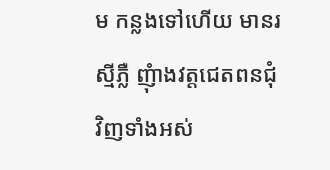ម កន្លងទៅហើយ មានរស្មីភ្លឺ ញុំាងវត្តជេតពនជុំវិញទាំងអស់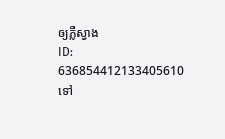ឲ្យភ្លឺស្វាង
ID: 636854412133405610
ទៅ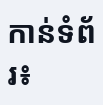កាន់ទំព័រ៖